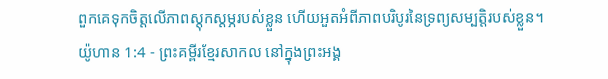ពួកគេទុកចិត្តលើភាពស្ដុកស្ដម្ភរបស់ខ្លួន ហើយអួតអំពីភាពបរិបូរនៃទ្រព្យសម្បត្តិរបស់ខ្លួន។
យ៉ូហាន 1:4 - ព្រះគម្ពីរខ្មែរសាកល នៅក្នុងព្រះអង្គ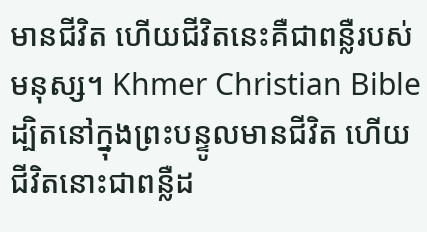មានជីវិត ហើយជីវិតនេះគឺជាពន្លឺរបស់មនុស្ស។ Khmer Christian Bible ដ្បិតនៅក្នុងព្រះបន្ទូលមានជីវិត ហើយជីវិតនោះជាពន្លឺដ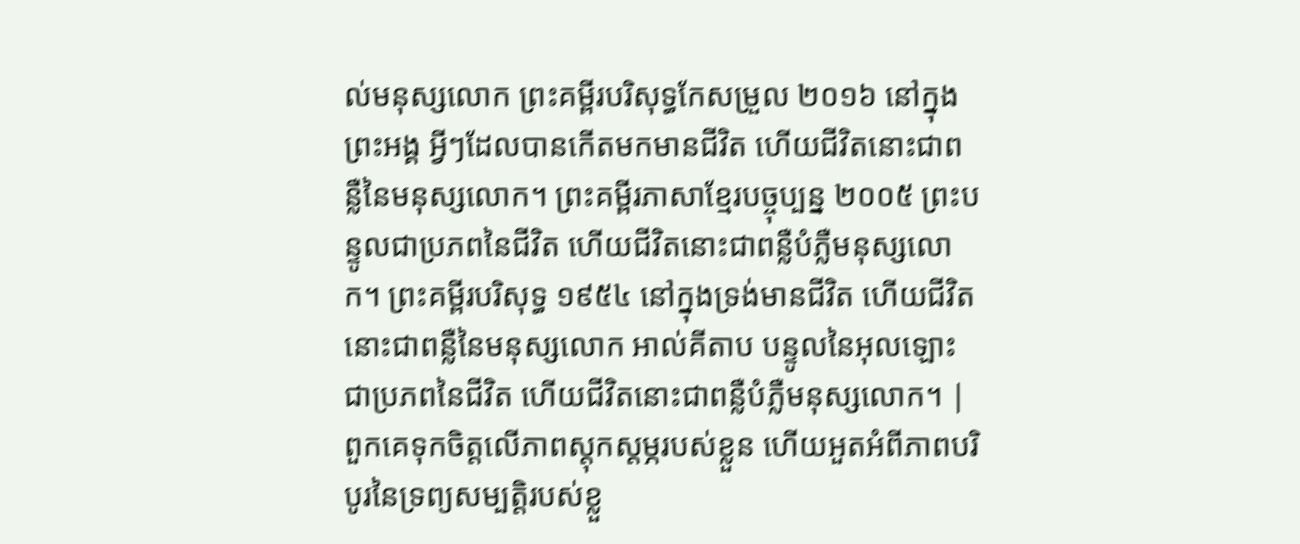ល់មនុស្សលោក ព្រះគម្ពីរបរិសុទ្ធកែសម្រួល ២០១៦ នៅក្នុងព្រះអង្គ អ្វីៗដែលបានកើតមកមានជីវិត ហើយជីវិតនោះជាពន្លឺនៃមនុស្សលោក។ ព្រះគម្ពីរភាសាខ្មែរបច្ចុប្បន្ន ២០០៥ ព្រះបន្ទូលជាប្រភពនៃជីវិត ហើយជីវិតនោះជាពន្លឺបំភ្លឺមនុស្សលោក។ ព្រះគម្ពីរបរិសុទ្ធ ១៩៥៤ នៅក្នុងទ្រង់មានជីវិត ហើយជីវិតនោះជាពន្លឺនៃមនុស្សលោក អាល់គីតាប បន្ទូលនៃអុលឡោះជាប្រភពនៃជីវិត ហើយជីវិតនោះជាពន្លឺបំភ្លឺមនុស្សលោក។ |
ពួកគេទុកចិត្តលើភាពស្ដុកស្ដម្ភរបស់ខ្លួន ហើយអួតអំពីភាពបរិបូរនៃទ្រព្យសម្បត្តិរបស់ខ្លួ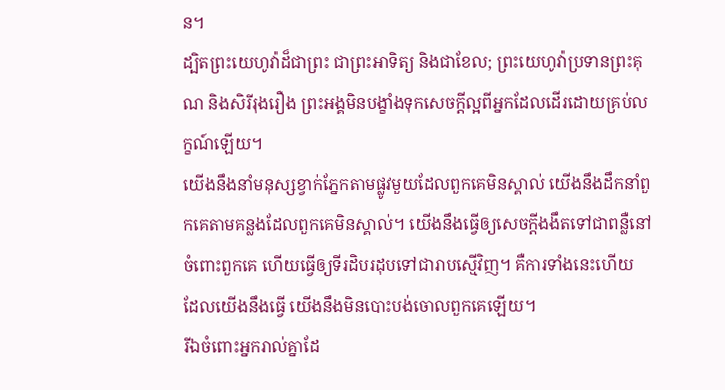ន។
ដ្បិតព្រះយេហូវ៉ាដ៏ជាព្រះ ជាព្រះអាទិត្យ និងជាខែល; ព្រះយេហូវ៉ាប្រទានព្រះគុណ និងសិរីរុងរឿង ព្រះអង្គមិនបង្ខាំងទុកសេចក្ដីល្អពីអ្នកដែលដើរដោយគ្រប់លក្ខណ៍ឡើយ។
យើងនឹងនាំមនុស្សខ្វាក់ភ្នែកតាមផ្លូវមួយដែលពួកគេមិនស្គាល់ យើងនឹងដឹកនាំពួកគេតាមគន្លងដែលពួកគេមិនស្គាល់។ យើងនឹងធ្វើឲ្យសេចក្ដីងងឹតទៅជាពន្លឺនៅចំពោះពួកគេ ហើយធ្វើឲ្យទីរដិបរដុបទៅជារាបស្មើវិញ។ គឺការទាំងនេះហើយ ដែលយើងនឹងធ្វើ យើងនឹងមិនបោះបង់ចោលពួកគេឡើយ។
រីឯចំពោះអ្នករាល់គ្នាដែ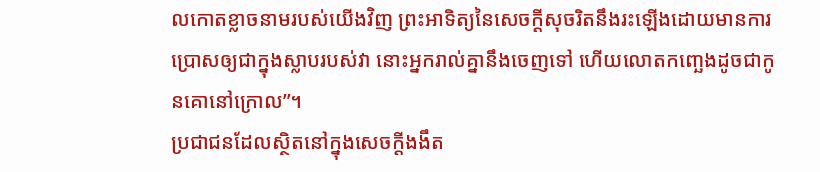លកោតខ្លាចនាមរបស់យើងវិញ ព្រះអាទិត្យនៃសេចក្ដីសុចរិតនឹងរះឡើងដោយមានការប្រោសឲ្យជាក្នុងស្លាបរបស់វា នោះអ្នករាល់គ្នានឹងចេញទៅ ហើយលោតកញ្ឆេងដូចជាកូនគោនៅក្រោល”។
ប្រជាជនដែលស្ថិតនៅក្នុងសេចក្ដីងងឹត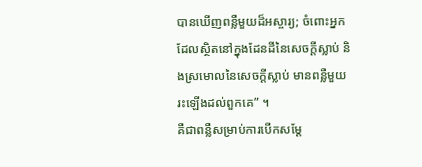បានឃើញពន្លឺមួយដ៏អស្ចារ្យ; ចំពោះអ្នកដែលស្ថិតនៅក្នុងដែនដីនៃសេចក្ដីស្លាប់ និងស្រមោលនៃសេចក្ដីស្លាប់ មានពន្លឺមួយរះឡើងដល់ពួកគេ” ។
គឺជាពន្លឺសម្រាប់ការបើកសម្ដែ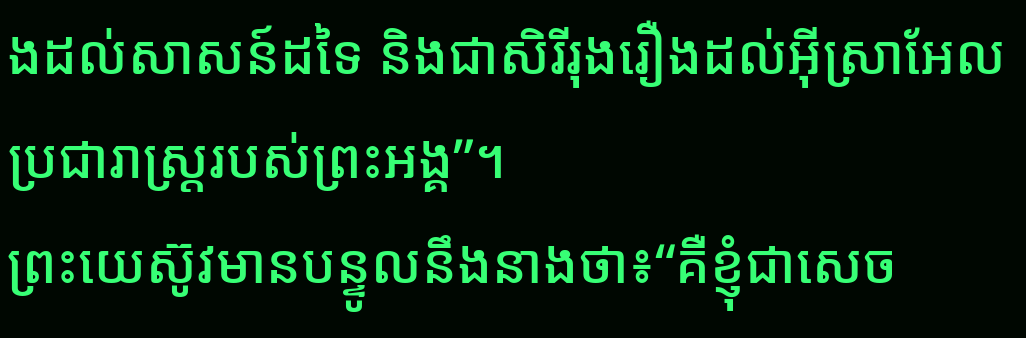ងដល់សាសន៍ដទៃ និងជាសិរីរុងរឿងដល់អ៊ីស្រាអែលប្រជារាស្ត្ររបស់ព្រះអង្គ”។
ព្រះយេស៊ូវមានបន្ទូលនឹងនាងថា៖“គឺខ្ញុំជាសេច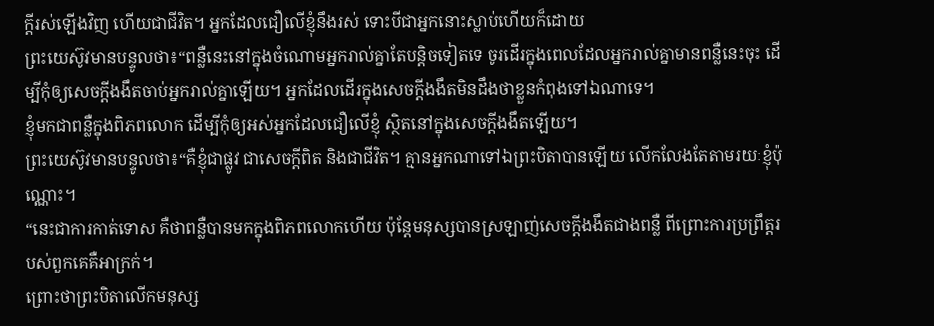ក្ដីរស់ឡើងវិញ ហើយជាជីវិត។ អ្នកដែលជឿលើខ្ញុំនឹងរស់ ទោះបីជាអ្នកនោះស្លាប់ហើយក៏ដោយ
ព្រះយេស៊ូវមានបន្ទូលថា៖“ពន្លឺនេះនៅក្នុងចំណោមអ្នករាល់គ្នាតែបន្តិចទៀតទេ ចូរដើរក្នុងពេលដែលអ្នករាល់គ្នាមានពន្លឺនេះចុះ ដើម្បីកុំឲ្យសេចក្ដីងងឹតចាប់អ្នករាល់គ្នាឡើយ។ អ្នកដែលដើរក្នុងសេចក្ដីងងឹតមិនដឹងថាខ្លួនកំពុងទៅឯណាទេ។
ខ្ញុំមកជាពន្លឺក្នុងពិភពលោក ដើម្បីកុំឲ្យអស់អ្នកដែលជឿលើខ្ញុំ ស្ថិតនៅក្នុងសេចក្ដីងងឹតឡើយ។
ព្រះយេស៊ូវមានបន្ទូលថា៖“គឺខ្ញុំជាផ្លូវ ជាសេចក្ដីពិត និងជាជីវិត។ គ្មានអ្នកណាទៅឯព្រះបិតាបានឡើយ លើកលែងតែតាមរយៈខ្ញុំប៉ុណ្ណោះ។
“នេះជាការកាត់ទោស គឺថាពន្លឺបានមកក្នុងពិភពលោកហើយ ប៉ុន្តែមនុស្សបានស្រឡាញ់សេចក្ដីងងឹតជាងពន្លឺ ពីព្រោះការប្រព្រឹត្តរបស់ពួកគេគឺអាក្រក់។
ព្រោះថាព្រះបិតាលើកមនុស្ស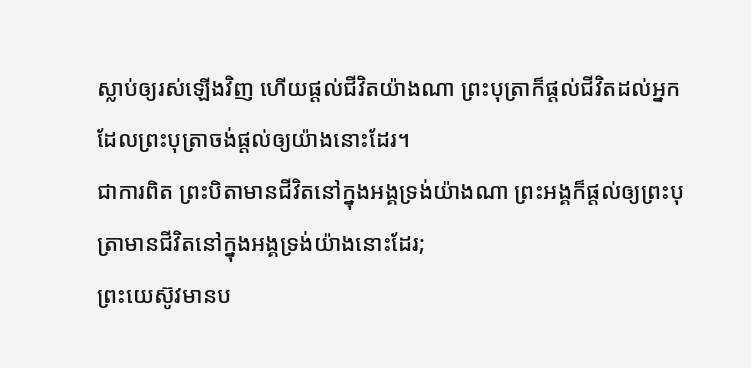ស្លាប់ឲ្យរស់ឡើងវិញ ហើយផ្ដល់ជីវិតយ៉ាងណា ព្រះបុត្រាក៏ផ្ដល់ជីវិតដល់អ្នកដែលព្រះបុត្រាចង់ផ្ដល់ឲ្យយ៉ាងនោះដែរ។
ជាការពិត ព្រះបិតាមានជីវិតនៅក្នុងអង្គទ្រង់យ៉ាងណា ព្រះអង្គក៏ផ្ដល់ឲ្យព្រះបុត្រាមានជីវិតនៅក្នុងអង្គទ្រង់យ៉ាងនោះដែរ;
ព្រះយេស៊ូវមានប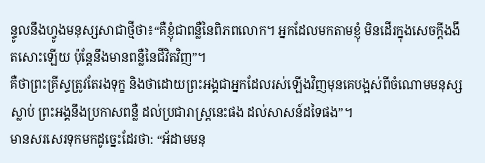ន្ទូលនឹងហ្វូងមនុស្សសាជាថ្មីថា៖“គឺខ្ញុំជាពន្លឺនៃពិភពលោក។ អ្នកដែលមកតាមខ្ញុំ មិនដើរក្នុងសេចក្ដីងងឹតសោះឡើយ ប៉ុន្តែនឹងមានពន្លឺនៃជីវិតវិញ”។
គឺថាព្រះគ្រីស្ទត្រូវតែរងទុក្ខ និងថាដោយព្រះអង្គជាអ្នកដែលរស់ឡើងវិញមុនគេបង្អស់ពីចំណោមមនុស្សស្លាប់ ព្រះអង្គនឹងប្រកាសពន្លឺ ដល់ប្រជារាស្ត្រនេះផង ដល់សាសន៍ដទៃផង”។
មានសរសេរទុកមកដូច្នេះដែរថា: “អ័ដាមមនុ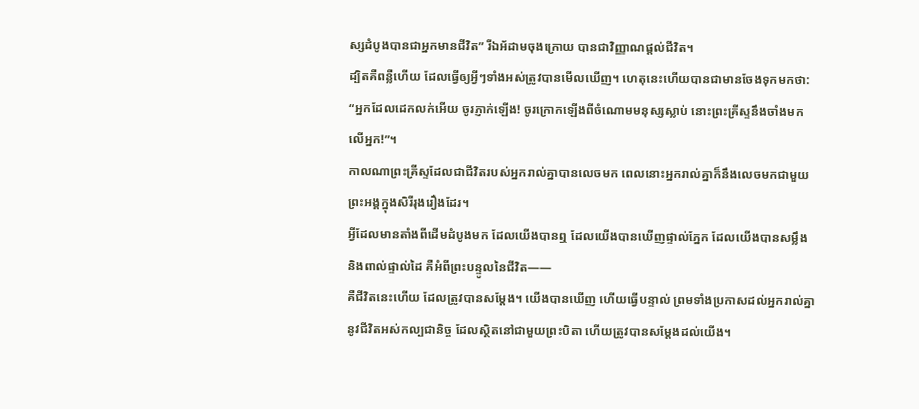ស្សដំបូងបានជាអ្នកមានជីវិត” រីឯអ័ដាមចុងក្រោយ បានជាវិញ្ញាណផ្ដល់ជីវិត។
ដ្បិតគឺពន្លឺហើយ ដែលធ្វើឲ្យអ្វីៗទាំងអស់ត្រូវបានមើលឃើញ។ ហេតុនេះហើយបានជាមានចែងទុកមកថា: “អ្នកដែលដេកលក់អើយ ចូរភ្ញាក់ឡើង! ចូរក្រោកឡើងពីចំណោមមនុស្សស្លាប់ នោះព្រះគ្រីស្ទនឹងចាំងមកលើអ្នក!”។
កាលណាព្រះគ្រីស្ទដែលជាជីវិតរបស់អ្នករាល់គ្នាបានលេចមក ពេលនោះអ្នករាល់គ្នាក៏នឹងលេចមកជាមួយព្រះអង្គក្នុងសិរីរុងរឿងដែរ។
អ្វីដែលមានតាំងពីដើមដំបូងមក ដែលយើងបានឮ ដែលយើងបានឃើញផ្ទាល់ភ្នែក ដែលយើងបានសម្លឹង និងពាល់ផ្ទាល់ដៃ គឺអំពីព្រះបន្ទូលនៃជីវិត——
គឺជីវិតនេះហើយ ដែលត្រូវបានសម្ដែង។ យើងបានឃើញ ហើយធ្វើបន្ទាល់ ព្រមទាំងប្រកាសដល់អ្នករាល់គ្នានូវជីវិតអស់កល្បជានិច្ច ដែលស្ថិតនៅជាមួយព្រះបិតា ហើយត្រូវបានសម្ដែងដល់យើង។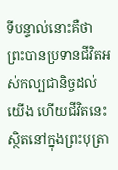ទីបន្ទាល់នោះគឺថា ព្រះបានប្រទានជីវិតអស់កល្បជានិច្ចដល់យើង ហើយជីវិតនេះស្ថិតនៅក្នុងព្រះបុត្រា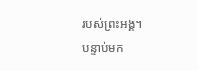របស់ព្រះអង្គ។
បន្ទាប់មក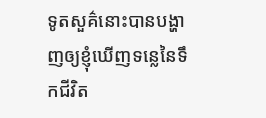ទូតសួគ៌នោះបានបង្ហាញឲ្យខ្ញុំឃើញទន្លេនៃទឹកជីវិត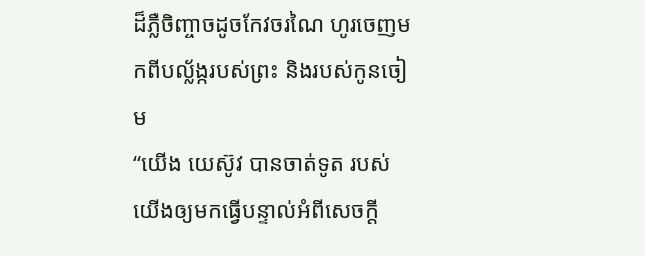ដ៏ភ្លឺចិញ្ចាចដូចកែវចរណៃ ហូរចេញមកពីបល្ល័ង្ករបស់ព្រះ និងរបស់កូនចៀម
“យើង យេស៊ូវ បានចាត់ទូត របស់យើងឲ្យមកធ្វើបន្ទាល់អំពីសេចក្ដី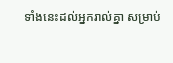ទាំងនេះដល់អ្នករាល់គ្នា សម្រាប់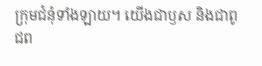ក្រុមជំនុំទាំងឡាយ។ យើងជាឫស និងជាពូជព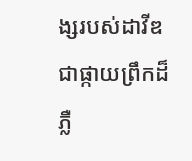ង្សរបស់ដាវីឌ ជាផ្កាយព្រឹកដ៏ភ្លឺ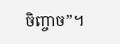ចិញ្ចាច”។